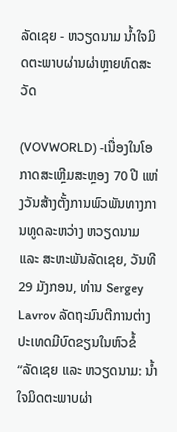ລັດເຊຍ - ຫວຽດນາມ ນ້ຳໃຈມິດຕະພາບຜ່ານຜ່າຫຼາຍທົດສະວັດ

(VOVWORLD) -ເນື່ອງໃນໂອກາດສະເຫຼີມສະຫຼອງ 70 ປີ ແຫ່ງວັນສ້າງຕັ້ງການພົວພັນທາງການທູດລະຫວ່າງ ຫວຽດນາມ ແລະ ສະຫະພັນລັດເຊຍ, ວັນທີ 29 ມັງກອນ, ທ່ານ Sergey Lavrov ລັດຖະມົນຕີການຕ່າງປະເທດມີບົດຂຽນໃນຫົວຂໍ້ “ລັດເຊຍ ແລະ ຫວຽດນາມ: ນ້ຳໃຈມິດຕະພາບຜ່າ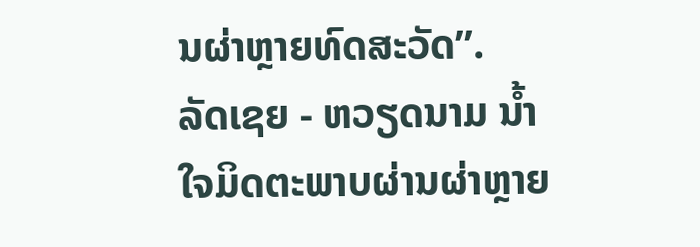ນຜ່າຫຼາຍທົດສະວັດ”.
ລັດເຊຍ - ຫວຽດນາມ ນ້ຳໃຈມິດຕະພາບຜ່ານຜ່າຫຼາຍ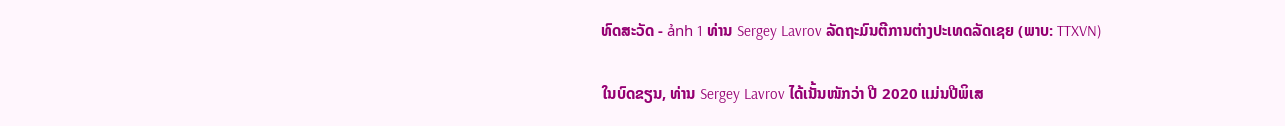ທົດສະວັດ - ảnh 1 ທ່ານ Sergey Lavrov ລັດຖະມົນຕີການຕ່າງປະເທດລັດເຊຍ (ພາບ: TTXVN)

ໃນບົດຂຽນ, ທ່ານ Sergey Lavrov ໄດ້ເນັ້ນໜັກວ່າ ປີ 2020 ແມ່ນປີພິເສ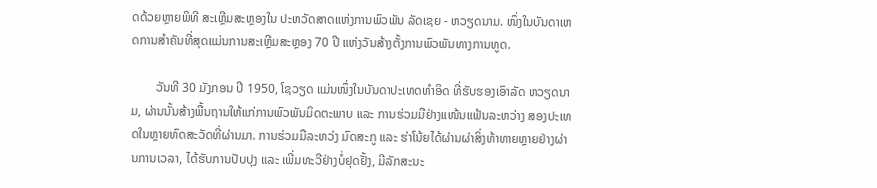ດດ້ວຍຫຼາຍພິທີ ສະເຫຼີມສະຫຼອງໃນ ປະຫວັດສາດແຫ່ງການພົວພັນ ລັດເຊຍ - ຫວຽດນາມ. ໜຶ່ງໃນບັນດາເຫດການສຳຄັນທີ່ສຸດແມ່ນການສະເຫຼີມສະຫຼອງ 70 ປີ ແຫ່ງວັນສ້າງຕັ້ງການພົວພັນທາງການທູດ.

        ວັນທີ 30 ມັງກອນ ປີ 1950, ໂຊວຽດ ແມ່ນໜຶ່ງໃນບັນດາປະເທດທຳອິດ ທີ່ຮັບຮອງເອົາລັດ ຫວຽດນາມ, ຜ່ານນັ້ນສ້າງພື້ນຖານໃຫ້ແກ່ການພົວພັນມິດຕະພາບ ແລະ ການຮ່ວມມືຢ່າງແໜ້ນແຟ້ນລະຫວ່າງ ສອງປະເທດໃນຫຼາຍທົດສະວັດທີ່ຜ່ານມາ. ການຮ່ວມມືລະຫວ່ງ ມົດສະກູ ແລະ ຮ່າໂນ້ຍໄດ້ຜ່ານຜ່າສິ່ງທ້າທາຍຫຼາຍຢ່າງຜ່ານການເວລາ, ໄດ້ຮັບການປັບປຸງ ແລະ ເພີ່ມທະວີຢ່າງບໍ່ຢຸດຢັ້ງ, ມີລັກສະນະ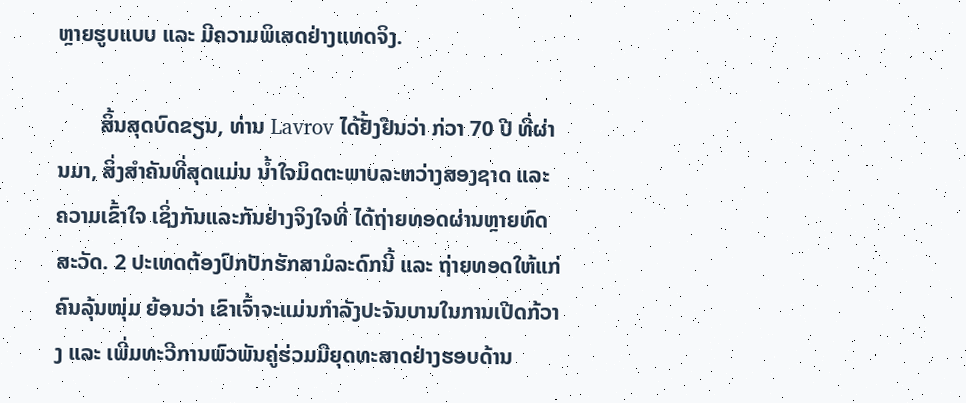ຫຼາຍຮູບແບບ ແລະ ມີຄວາມພິເສດຢ່າງແທດຈິງ.

        ສິ້ນສຸດບົດຂຽນ, ທ່ານ Lavrov ໄດ້ຢັ້ງຢືນວ່າ ກ່ວາ 70 ປີ ທີ່ຜ່ານມາ, ສິ່ງສຳຄັນທີ່ສຸດແມ່ນ ນ້ຳໃຈມິດຕະພາບລະຫວ່າງສອງຊາດ ແລະ ຄວາມເຂົ້າໃຈ ເຊິ່ງກັນແລະກັນຢ່າງຈິງໃຈທີ່ ໄດ້ຖ່າຍທອດຜ່ານຫຼາຍທົດສະວັດ. 2 ປະເທດຕ້ອງປົກປັກຮັກສາມໍລະດົກນີ້ ແລະ ຖ່າຍທອດໃຫ້ແກ່ຄົນລຸ້ນໜຸ່ມ ຍ້ອນວ່າ ເຂົາເຈົ້າຈະແມ່ນກຳລັງປະຈັນບານໃນການເປີດກ້ວາງ ແລະ ເພີ່ມທະວີການພົວພັນຄູ່ຮ່ວມມືຍຸດທະສາດຢ່າງຮອບດ້ານ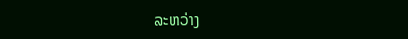ລະຫວ່າງ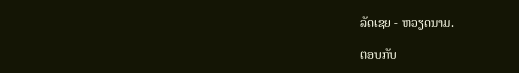ລັດເຊຍ - ຫວຽດນາມ.

ຕອບກັບ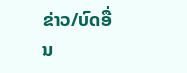ຂ່າວ/ບົດອື່ນ